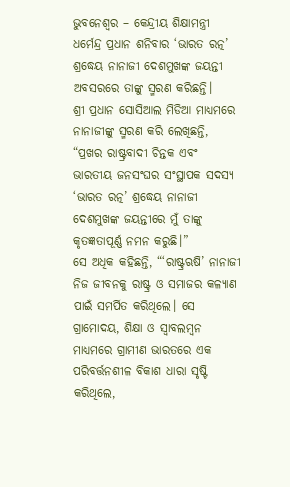ଭୁବନେଶ୍ୱର – କେନ୍ଦ୍ରୀୟ ଶିକ୍ଷାମନ୍ତ୍ରୀ ଧର୍ମେନ୍ଦ୍ର ପ୍ରଧାନ ଶନିବାର ‘ଭାରତ ରତ୍ନ’ ଶ୍ରଦ୍ଧେୟ ନାନାଜୀ ଦେଶମୁଖଙ୍କ ଜୟନ୍ତୀ ଅବସରରେ ତାଙ୍କୁ ସ୍ମରଣ କରିଛନ୍ତି।
ଶ୍ରୀ ପ୍ରଧାନ ସୋସିଆଲ ମିଡିଆ ମାଧ୍ୟମରେ ନାନାଜୀଙ୍କୁ ସ୍ମରଣ କରି ଲେଖିଛନ୍ତି, “ପ୍ରଖର ରାଷ୍ଟ୍ରବାଦୀ ଚିନ୍ତକ ଏବଂ ଭାରତୀୟ ଜନସଂଘର ସଂସ୍ଥାପକ ସଦସ୍ୟ ‘ଭାରତ ରତ୍ନ’ ଶ୍ରଦ୍ଧେୟ ନାନାଜୀ ଦେଶମୁଖଙ୍କ ଜୟନ୍ତୀରେ ମୁଁ ତାଙ୍କୁ କୃତଜ୍ଞତାପୂର୍ଣ୍ଣ ନମନ କରୁଛି।”
ସେ ଅଧିକ କହିଛନ୍ତି, “‘ରାଷ୍ଟ୍ରଋଷି’ ନାନାଜୀ ନିଜ ଜୀବନକୁ ରାଷ୍ଟ୍ର ଓ ସମାଜର କଳ୍ୟାଣ ପାଇଁ ସମର୍ପିତ କରିଥିଲେ। ସେ ଗ୍ରାମୋଦୟ, ଶିକ୍ଷା ଓ ସ୍ୱାବଲମ୍ବନ ମାଧ୍ୟମରେ ଗ୍ରାମୀଣ ଭାରତରେ ଏକ ପରିବର୍ତ୍ତନଶୀଳ ବିକାଶ ଧାରା ସୃଷ୍ଟି କରିଥିଲେ,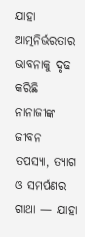ଯାହା ଆତ୍ମନିର୍ଭରତାର ଭାବନାକୁ ଦୃଢ କରିଛି ନାନାଜୀଙ୍କ ଜୀବନ ତପସ୍ୟା, ତ୍ୟାଗ ଓ ସମର୍ପଣର ଗାଥା — ଯାହା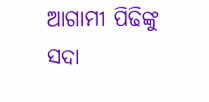ଆଗାମୀ ପିଢିଙ୍କୁ ସଦା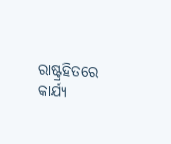ରାଷ୍ଟ୍ରହିତରେ କାର୍ଯ୍ୟ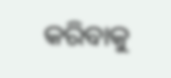କରିବାକୁ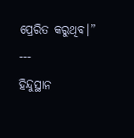ପ୍ରେରିତ କରୁଥିବ।”
---
ହିନ୍ଦୁସ୍ଥାନ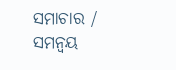ସମାଚାର / ସମନ୍ୱୟ